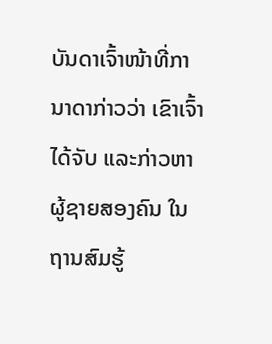ບັນດາເຈົ້າໜ້າທີ່ການາດາກ່າວວ່າ ເຂົາເຈົ້າໄດ້ຈັບ ແລະກ່າວຫາ
ຜູ້ຊາຍສອງຄົນ ໃນຖານສົມຮູ້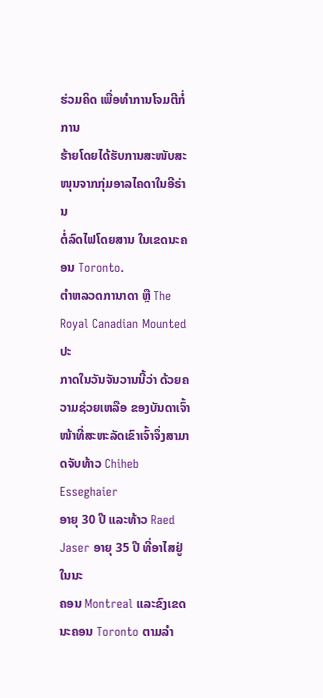ຮ່ວມຄິດ ເພື່ອທຳການໂຈມຕີກໍ່ການ
ຮ້າຍໂດຍໄດ້ຮັບການສະໜັບສະໜຸນຈາກກຸ່ມອາລໄຄດາໃນອີຣ່ານ
ຕໍ່ລົດໄຟໂດຍສານ ໃນເຂດນະຄອນ Toronto.
ຕໍາຫລວດການາດາ ຫຼື The Royal Canadian Mounted ປະ
ກາດໃນວັນຈັນວານນີ້ວ່າ ດ້ວຍຄວາມຊ່ວຍເຫລືອ ຂອງບັນດາເຈົ້າ
ໜ້າທີ່ສະຫະລັດເຂົາເຈົ້າຈຶ່ງສາມາດຈັບທ້າວ Chiheb Esseghaier
ອາຍຸ 30 ປີ ແລະທ້າວ Raed Jaser ອາຍຸ 35 ປີ ທີ່ອາໄສຢູ່ໃນນະ
ຄອນ Montreal ແລະຂົງເຂດນະຄອນ Toronto ຕາມລຳ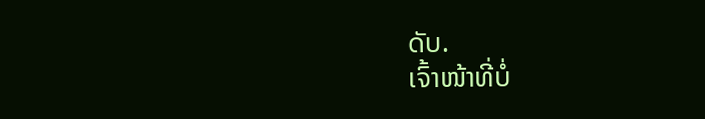ດັບ.
ເຈົ້າໜ້າທີ່ບໍ່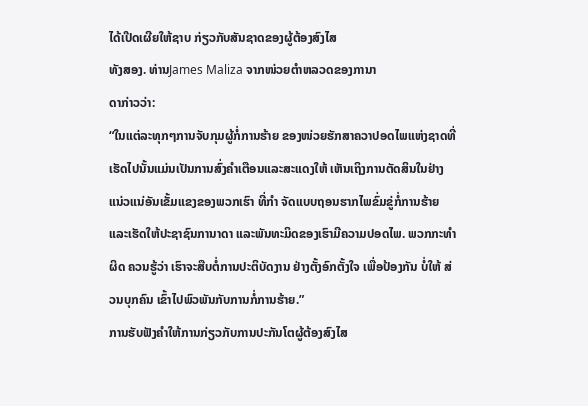ໄດ້ເປີດເຜີຍໃຫ້ຊາບ ກ່ຽວກັບສັນຊາດຂອງຜູ້ຕ້ອງສົງໄສ
ທັງສອງ. ທ່ານJames Maliza ຈາກໜ່ວຍຕໍາຫລວດຂອງການາ
ດາກ່າວວ່າ:
“ໃນແຕ່ລະທຸກໆການຈັບກຸມຜູ້ກໍ່ການຮ້າຍ ຂອງໜ່ວຍຮັກສາຄວາປອດໄພແຫ່ງຊາດທີ່ເຮັດໄປນັ້ນແມ່ນເປັນການສົ່ງຄຳເຕືອນແລະສະແດງໃຫ້ ເຫັນເຖິງການຕັດສິນໃນຢ່າງແນ່ວແນ່ອັນເຂັ້ມແຂງຂອງພວກເຮົາ ທີ່ກຳ ຈັດແບບຖອນຮາກໄພຂົ່ມຂູ່ກໍ່ການຮ້າຍແລະເຮັດໃຫ້ປະຊາຊົນການາດາ ແລະພັນທະມິດຂອງເຮົາມີຄວາມປອດໄພ. ພວກກະທໍາຜິດ ຄວນຮູ້ວ່າ ເຮົາຈະສືບຕໍ່ການປະຕິບັດງານ ຢ່າງຕັ້ງອົກຕັ້ງໃຈ ເພື່ອປ້ອງກັນ ບໍ່ໃຫ້ ສ່ວນບຸກຄົນ ເຂົ້າໄປພົວພັນກັບການກໍ່ການຮ້າຍ.”
ການຮັບຟັງຄໍາໃຫ້ການກ່ຽວກັບການປະກັນໂຕຜູ້ຕ້ອງສົງໄສ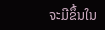ຈະມີຂຶ້ນໃນ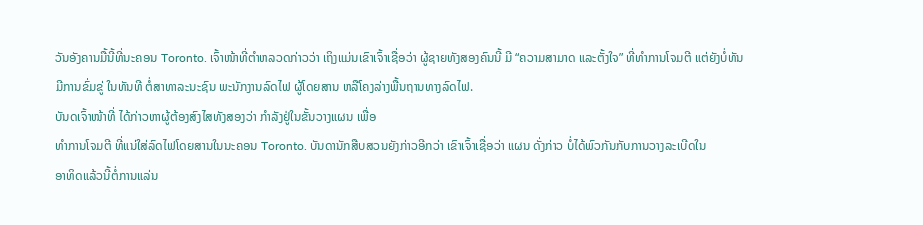ວັນອັງຄານມື້ນີ້ທີ່ນະຄອນ Toronto. ເຈົ້າໜ້າທີ່ຕໍາຫລວດກ່າວວ່າ ເຖິງແມ່ນເຂົາເຈົ້າເຊື່ອວ່າ ຜູ້ຊາຍທັງສອງຄົນນີ້ ມີ “ຄວາມສາມາດ ແລະຕັ້ງໃຈ” ທີ່ທຳການໂຈມຕີ ແຕ່ຍັງບໍ່ທັນມີການຂົ່ມຂູ່ ໃນທັນທີ ຕໍ່ສາທາລະນະຊົນ ພະນັກງານລົດໄຟ ຜູ້ໂດຍສານ ຫລືໂຄງລ່າງພື້ນຖານທາງລົດໄຟ.
ບັນດເຈົ້າໜ້າທີ່ ໄດ້ກ່າວຫາຜູ້ຕ້ອງສົງໄສທັງສອງວ່າ ກໍາລັງຢູ່ໃນຂັ້ນວາງແຜນ ເພື່ອ
ທໍາການໂຈມຕີ ທີ່ແນ່ໃສ່ລົດໄຟໂດຍສານໃນນະຄອນ Toronto. ບັນດານັກສືບສວນຍັງກ່າວອີກວ່າ ເຂົາເຈົ້າເຊື່ອວ່າ ແຜນ ດັ່ງກ່າວ ບໍ່ໄດ້ພົວກັນກັບການວາງລະເບີດໃນ
ອາທິດແລ້ວນີ້ຕໍ່ການແລ່ນ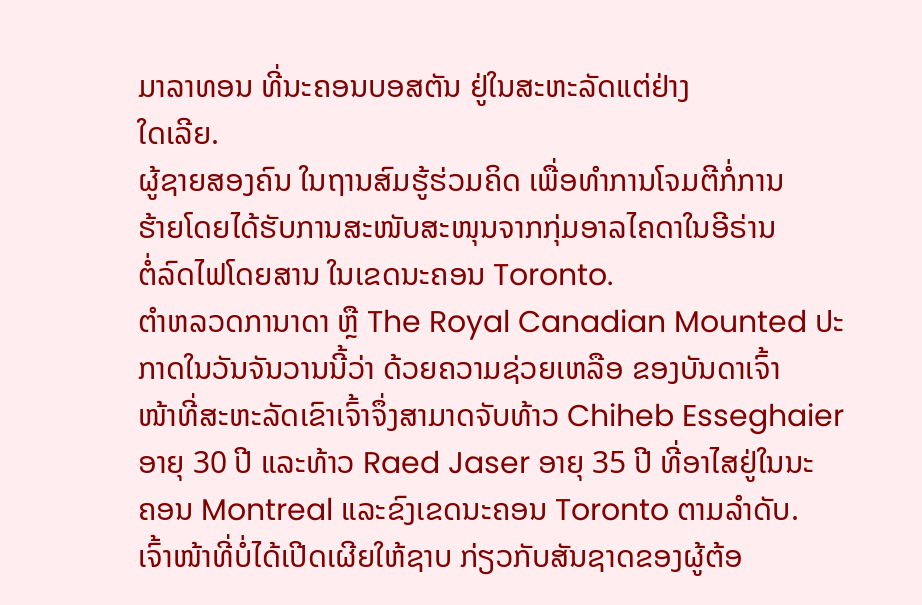ມາລາທອນ ທີ່ນະຄອນບອສຕັນ ຢູ່ໃນສະຫະລັດແຕ່ຢ່າງ
ໃດເລີຍ.
ຜູ້ຊາຍສອງຄົນ ໃນຖານສົມຮູ້ຮ່ວມຄິດ ເພື່ອທຳການໂຈມຕີກໍ່ການ
ຮ້າຍໂດຍໄດ້ຮັບການສະໜັບສະໜຸນຈາກກຸ່ມອາລໄຄດາໃນອີຣ່ານ
ຕໍ່ລົດໄຟໂດຍສານ ໃນເຂດນະຄອນ Toronto.
ຕໍາຫລວດການາດາ ຫຼື The Royal Canadian Mounted ປະ
ກາດໃນວັນຈັນວານນີ້ວ່າ ດ້ວຍຄວາມຊ່ວຍເຫລືອ ຂອງບັນດາເຈົ້າ
ໜ້າທີ່ສະຫະລັດເຂົາເຈົ້າຈຶ່ງສາມາດຈັບທ້າວ Chiheb Esseghaier
ອາຍຸ 30 ປີ ແລະທ້າວ Raed Jaser ອາຍຸ 35 ປີ ທີ່ອາໄສຢູ່ໃນນະ
ຄອນ Montreal ແລະຂົງເຂດນະຄອນ Toronto ຕາມລຳດັບ.
ເຈົ້າໜ້າທີ່ບໍ່ໄດ້ເປີດເຜີຍໃຫ້ຊາບ ກ່ຽວກັບສັນຊາດຂອງຜູ້ຕ້ອ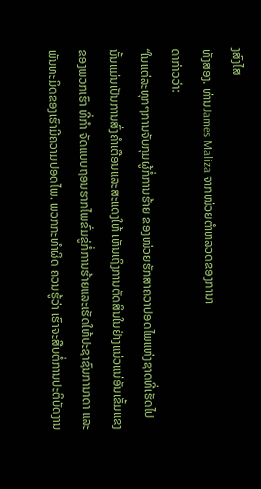ງສົງໄສ
ທັງສອງ. ທ່ານJames Maliza ຈາກໜ່ວຍຕໍາຫລວດຂອງການາ
ດາກ່າວວ່າ:
“ໃນແຕ່ລະທຸກໆການຈັບກຸມຜູ້ກໍ່ການຮ້າຍ ຂອງໜ່ວຍຮັກສາຄວາປອດໄພແຫ່ງຊາດທີ່ເຮັດໄປນັ້ນແມ່ນເປັນການສົ່ງຄຳເຕືອນແລະສະແດງໃຫ້ ເຫັນເຖິງການຕັດສິນໃນຢ່າງແນ່ວແນ່ອັນເຂັ້ມແຂງຂອງພວກເຮົາ ທີ່ກຳ ຈັດແບບຖອນຮາກໄພຂົ່ມຂູ່ກໍ່ການຮ້າຍແລະເຮັດໃຫ້ປະຊາຊົນການາດາ ແລະພັນທະມິດຂອງເຮົາມີຄວາມປອດໄພ. ພວກກະທໍາຜິດ ຄວນຮູ້ວ່າ ເຮົາຈະສືບຕໍ່ການປະຕິບັດງານ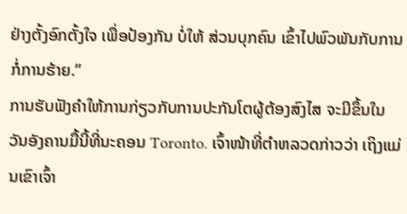ຢ່າງຕັ້ງອົກຕັ້ງໃຈ ເພື່ອປ້ອງກັນ ບໍ່ໃຫ້ ສ່ວນບຸກຄົນ ເຂົ້າໄປພົວພັນກັບການກໍ່ການຮ້າຍ.”
ການຮັບຟັງຄໍາໃຫ້ການກ່ຽວກັບການປະກັນໂຕຜູ້ຕ້ອງສົງໄສ ຈະມີຂຶ້ນໃນວັນອັງຄານມື້ນີ້ທີ່ນະຄອນ Toronto. ເຈົ້າໜ້າທີ່ຕໍາຫລວດກ່າວວ່າ ເຖິງແມ່ນເຂົາເຈົ້າ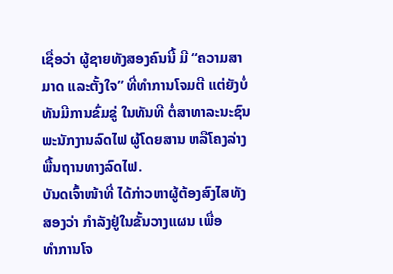ເຊື່ອວ່າ ຜູ້ຊາຍທັງສອງຄົນນີ້ ມີ “ຄວາມສາມາດ ແລະຕັ້ງໃຈ” ທີ່ທຳການໂຈມຕີ ແຕ່ຍັງບໍ່ທັນມີການຂົ່ມຂູ່ ໃນທັນທີ ຕໍ່ສາທາລະນະຊົນ ພະນັກງານລົດໄຟ ຜູ້ໂດຍສານ ຫລືໂຄງລ່າງພື້ນຖານທາງລົດໄຟ.
ບັນດເຈົ້າໜ້າທີ່ ໄດ້ກ່າວຫາຜູ້ຕ້ອງສົງໄສທັງສອງວ່າ ກໍາລັງຢູ່ໃນຂັ້ນວາງແຜນ ເພື່ອ
ທໍາການໂຈ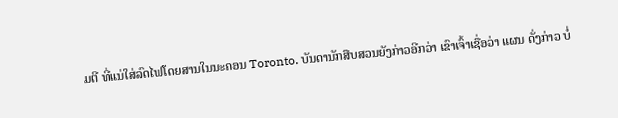ມຕີ ທີ່ແນ່ໃສ່ລົດໄຟໂດຍສານໃນນະຄອນ Toronto. ບັນດານັກສືບສວນຍັງກ່າວອີກວ່າ ເຂົາເຈົ້າເຊື່ອວ່າ ແຜນ ດັ່ງກ່າວ ບໍ່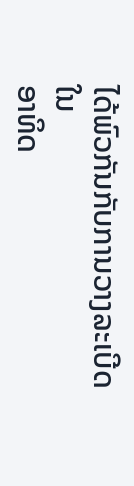ໄດ້ພົວກັນກັບການວາງລະເບີດໃນ
ອາທິດ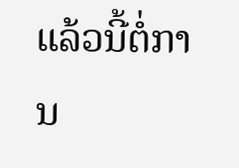ແລ້ວນີ້ຕໍ່ການ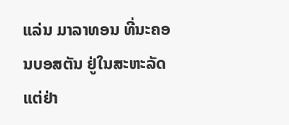ແລ່ນ ມາລາທອນ ທີ່ນະຄອນບອສຕັນ ຢູ່ໃນສະຫະລັດແຕ່ຢ່າ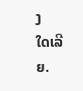ງ
ໃດເລີຍ.